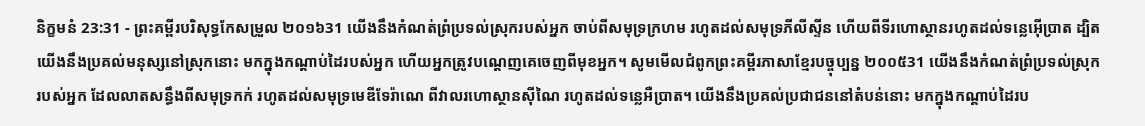និក្ខមនំ 23:31 - ព្រះគម្ពីរបរិសុទ្ធកែសម្រួល ២០១៦31 យើងនឹងកំណត់ព្រំប្រទល់ស្រុករបស់អ្នក ចាប់ពីសមុទ្រក្រហម រហូតដល់សមុទ្រភីលីស្ទីន ហើយពីទីរហោស្ថានរហូតដល់ទន្លេអ៊ើប្រាត ដ្បិតយើងនឹងប្រគល់មនុស្សនៅស្រុកនោះ មកក្នុងកណ្ដាប់ដៃរបស់អ្នក ហើយអ្នកត្រូវបណ្តេញគេចេញពីមុខអ្នក។ សូមមើលជំពូកព្រះគម្ពីរភាសាខ្មែរបច្ចុប្បន្ន ២០០៥31 យើងនឹងកំណត់ព្រំប្រទល់ស្រុករបស់អ្នក ដែលលាតសន្ធឹងពីសមុទ្រកក់ រហូតដល់សមុទ្រមេឌីទែរ៉ាណេ ពីវាលរហោស្ថានស៊ីណៃ រហូតដល់ទន្លេអឺប្រាត។ យើងនឹងប្រគល់ប្រជាជននៅតំបន់នោះ មកក្នុងកណ្ដាប់ដៃរប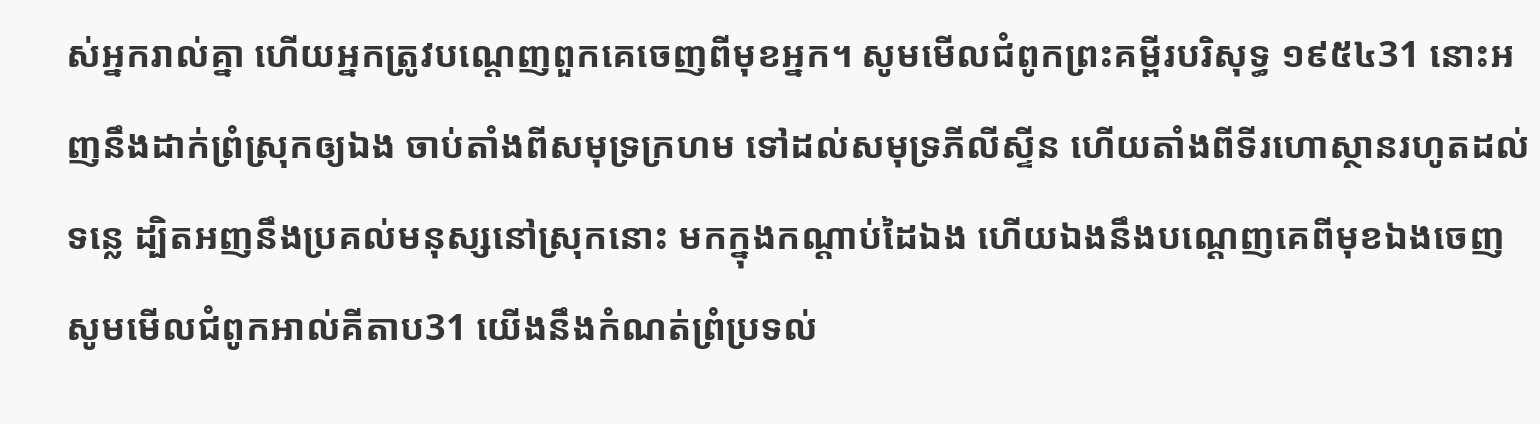ស់អ្នករាល់គ្នា ហើយអ្នកត្រូវបណ្ដេញពួកគេចេញពីមុខអ្នក។ សូមមើលជំពូកព្រះគម្ពីរបរិសុទ្ធ ១៩៥៤31 នោះអញនឹងដាក់ព្រំស្រុកឲ្យឯង ចាប់តាំងពីសមុទ្រក្រហម ទៅដល់សមុទ្រភីលីស្ទីន ហើយតាំងពីទីរហោស្ថានរហូតដល់ទន្លេ ដ្បិតអញនឹងប្រគល់មនុស្សនៅស្រុកនោះ មកក្នុងកណ្តាប់ដៃឯង ហើយឯងនឹងបណ្តេញគេពីមុខឯងចេញ សូមមើលជំពូកអាល់គីតាប31 យើងនឹងកំណត់ព្រំប្រទល់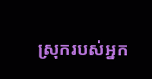ស្រុករបស់អ្នក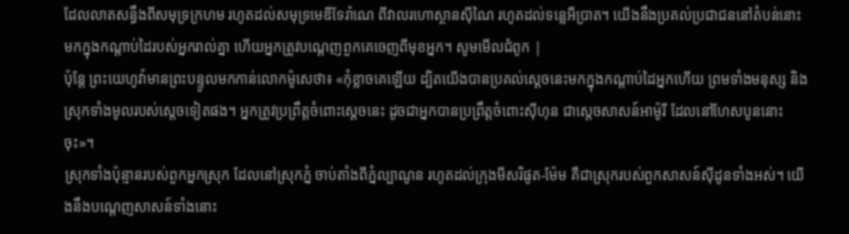ដែលលាតសន្ធឹងពីសមុទ្រក្រហម រហូតដល់សមុទ្រមេឌីទែរ៉ាណេ ពីវាលរហោស្ថានស៊ីណៃ រហូតដល់ទន្លេអឺប្រាត។ យើងនឹងប្រគល់ប្រជាជននៅតំបន់នោះ មកក្នុងកណ្តាប់ដៃរបស់អ្នករាល់គ្នា ហើយអ្នកត្រូវបណ្តេញពួកគេចេញពីមុខអ្នក។ សូមមើលជំពូក |
ប៉ុន្ដែ ព្រះយេហូវ៉ាមានព្រះបន្ទូលមកកាន់លោកម៉ូសេថា៖ «កុំខ្លាចគេឡើយ ដ្បិតយើងបានប្រគល់ស្តេចនេះមកក្នុងកណ្ដាប់ដៃអ្នកហើយ ព្រមទាំងមនុស្ស និងស្រុកទាំងមូលរបស់ស្ដេចទៀតផង។ អ្នកត្រូវប្រព្រឹត្តចំពោះស្ដេចនេះ ដូចជាអ្នកបានប្រព្រឹត្តចំពោះស៊ីហុន ជាស្តេចសាសន៍អាម៉ូរី ដែលនៅហែសបូននោះចុះ»។
ស្រុកទាំងប៉ុន្មានរបស់ពួកអ្នកស្រុក ដែលនៅស្រុកភ្នំ ចាប់តាំងពីភ្នំល្បាណូន រហូតដល់ក្រុងមីសរិផូត-ម៉ែម គឺជាស្រុករបស់ពួកសាសន៍ស៊ីដូនទាំងអស់។ យើងនឹងបណ្ដេញសាសន៍ទាំងនោះ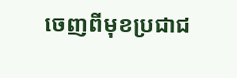ចេញពីមុខប្រជាជ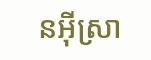នអ៊ីស្រា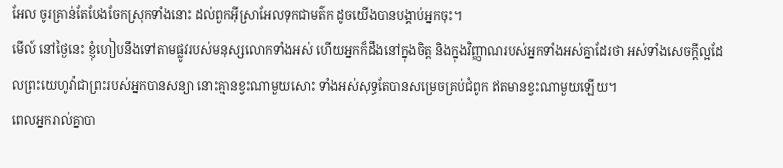អែល ចូរគ្រាន់តែបែងចែកស្រុកទាំងនោះ ដល់ពួកអ៊ីស្រាអែលទុកជាមត៌ក ដូចយើងបានបង្គាប់អ្នកចុះ។
មើល៍ នៅថ្ងៃនេះ ខ្ញុំហៀបនឹងទៅតាមផ្លូវរបស់មនុស្សលោកទាំងអស់ ហើយអ្នកក៏ដឹងនៅក្នុងចិត្ត និងក្នុងវិញ្ញាណរបស់អ្នកទាំងអស់គ្នាដែរថា អស់ទាំងសេចក្ដីល្អដែលព្រះយេហូវ៉ាជាព្រះរបស់អ្នកបានសន្យា នោះគ្មានខ្វះណាមួយសោះ ទាំងអស់សុទ្ធតែបានសម្រេចគ្រប់ជំពូក ឥតមានខ្វះណាមួយឡើយ។
ពេលអ្នករាល់គ្នាបា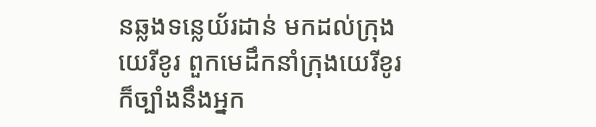នឆ្លងទន្លេយ័រដាន់ មកដល់ក្រុងយេរីខូរ ពួកមេដឹកនាំក្រុងយេរីខូរក៏ច្បាំងនឹងអ្នក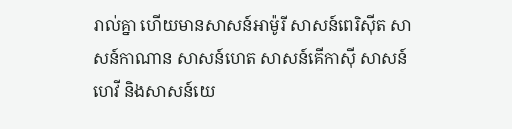រាល់គ្នា ហើយមានសាសន៍អាម៉ូរី សាសន៍ពេរិស៊ីត សាសន៍កាណាន សាសន៍ហេត សាសន៍គើកាស៊ី សាសន៍ហេវី និងសាសន៍យេ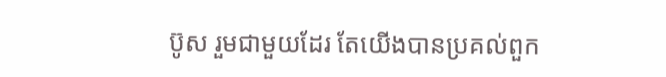ប៊ូស រួមជាមួយដែរ តែយើងបានប្រគល់ពួក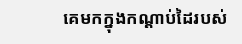គេមកក្នុងកណ្ដាប់ដៃរបស់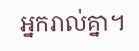អ្នករាល់គ្នា។